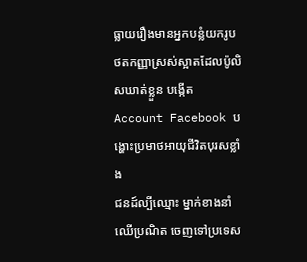ធ្លាយរឿងមានអ្នកបន្លំយករូបថតកញ្ញាស្រស់ស្អាតដែលប៉ូលិសឃាត់ខ្លួន បង្កើត Account Facebook បង្ហោះប្រមាថអាយុជីវិតបុរសខ្លាំង
ជនដ៍ល្បីឈ្មោះ ម្នាក់ខាងនាំឈើប្រណិត ចេញទៅប្រទេស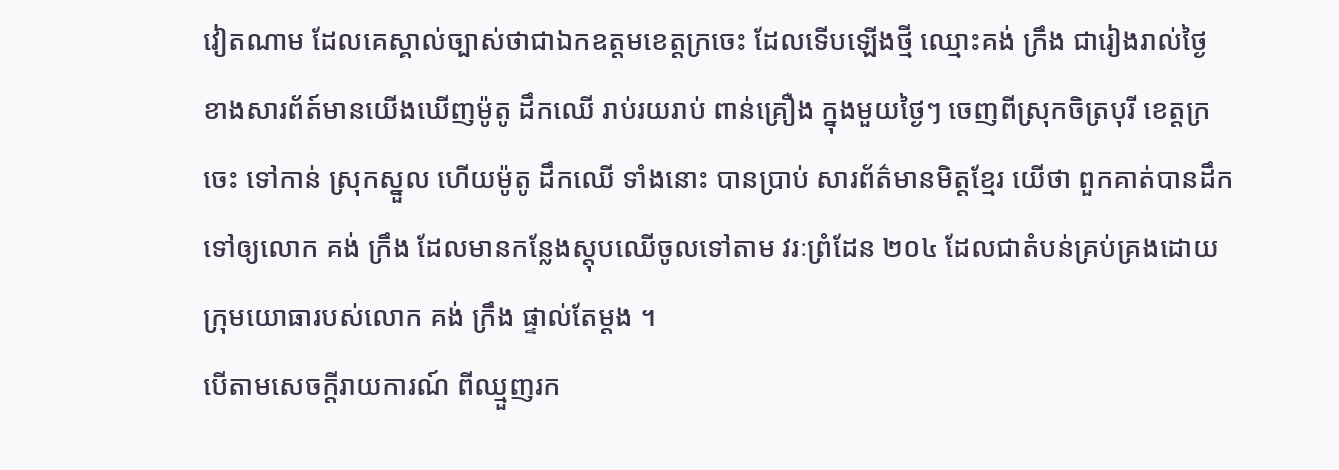វៀតណាម ដែលគេស្គាល់ច្បាស់ថាជាឯកឧត្តមខេត្តក្រចេះ ដែលទើបឡើងថ្មី ឈ្មោះគង់ ក្រឹង ជារៀងរាល់ថ្ងៃ
ខាងសារព័ត៍មានយើងឃើញម៉ូតូ ដឹកឈើ រាប់រយរាប់ ពាន់គ្រឿង ក្នុងមួយថ្ងៃៗ ចេញពីស្រុកចិត្របុរី ខេត្តក្រចេះ ទៅកាន់ ស្រុកស្នួល ហើយម៉ូតូ ដឹកឈើ ទាំងនោះ បានប្រាប់ សារព័ត៌មានមិត្តខ្មែរ យើថា ពួកគាត់បានដឹក ទៅឲ្យលោក គង់ ក្រឹង ដែលមានកន្លែងស្តុបឈើចូលទៅតាម វរៈព្រំដែន ២០៤ ដែលជាតំបន់គ្រប់គ្រងដោយក្រុមយោធារបស់លោក គង់ ក្រឹង ផ្ទាល់តែម្តង ។
បើតាមសេចក្តីរាយការណ៍ ពីឈ្មួញរក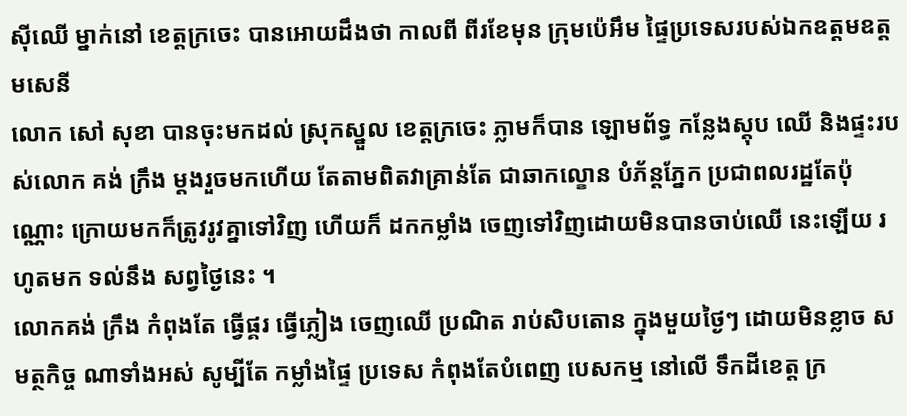ស៊ីឈើ ម្នាក់នៅ ខេត្តក្រចេះ បានអោយដឹងថា កាលពី ពីរខែមុន ក្រុមប៉េអឹម ផ្ទៃប្រទេសរបស់ឯកឧត្តមឧត្តមសេនី
លោក សៅ សុខា បានចុះមកដល់ ស្រុកស្នួល ខេត្តក្រចេះ ភ្លាមក៏បាន ឡោមព័ទ្ធ កន្លែងស្តុប ឈើ និងផ្ទះរបស់លោក គង់ ក្រឹង ម្តងរួចមកហើយ តែតាមពិតវាគ្រាន់តែ ជាឆាកល្ខោន បំភ័ន្តភ្នែក ប្រជាពលរដ្ឋតែប៉ុណ្ណោះ ក្រោយមកក៏ត្រូវរូវគ្នាទៅវិញ ហើយក៏ ដកកម្លាំង ចេញទៅវិញដោយមិនបានចាប់ឈើ នេះឡើយ រហូតមក ទល់នឹង សព្វថ្ងៃនេះ ។
លោកគង់ ក្រឹង កំពុងតែ ធ្វើផ្គរ ធ្វើភ្លៀង ចេញឈើ ប្រណិត រាប់សិបតោន ក្នុងមួយថ្ងៃៗ ដោយមិនខ្លាច សមត្ថកិច្ច ណាទាំងអស់ សូម្បីតែ កម្លាំងផ្ទៃ ប្រទេស កំពុងតែបំពេញ បេសកម្ម នៅលើ ទឹកដីខេត្ត ក្រ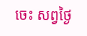ចេះ សព្វថ្ងៃ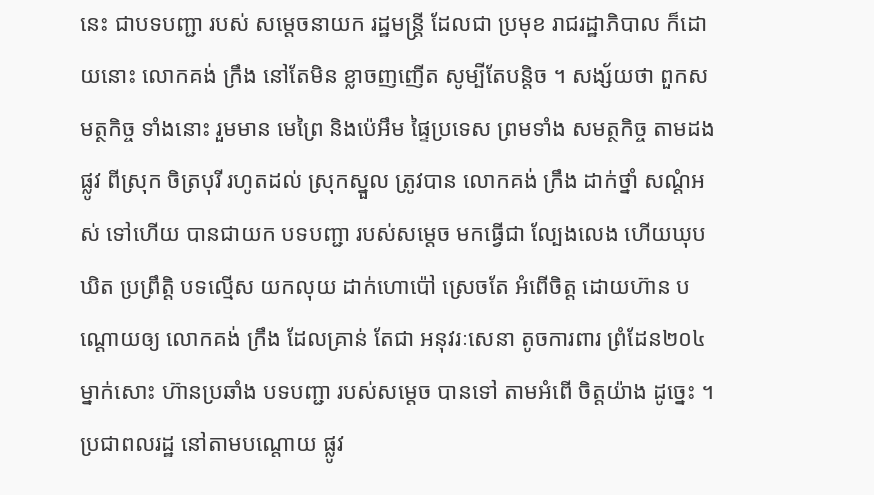នេះ ជាបទបញ្ជា របស់ សម្តេចនាយក រដ្ឋមន្ត្រី ដែលជា ប្រមុខ រាជរដ្ឋាភិបាល ក៏ដោយនោះ លោកគង់ ក្រឹង នៅតែមិន ខ្លាចញញើត សូម្បីតែបន្តិច ។ សង្ស័យថា ពួកសមត្ថកិច្ច ទាំងនោះ រួមមាន មេព្រៃ និងប៉េអឹម ផ្ទៃប្រទេស ព្រមទាំង សមត្ថកិច្ច តាមដងផ្លូវ ពីស្រុក ចិត្របុរី រហូតដល់ ស្រុកស្នួល ត្រូវបាន លោកគង់ ក្រឹង ដាក់ថ្នាំ សណ្តំអស់ ទៅហើយ បានជាយក បទបញ្ជា របស់សម្តេច មកធ្វើជា ល្បែងលេង ហើយឃុបឃិត ប្រព្រឹត្តិ បទល្មើស យកលុយ ដាក់ហោប៉ៅ ស្រេចតែ អំពើចិត្ត ដោយហ៊ាន បណ្តោយឲ្យ លោកគង់ ក្រឹង ដែលគ្រាន់ តែជា អនុវរៈសេនា តូចការពារ ព្រំដែន២០៤ ម្នាក់សោះ ហ៊ានប្រឆាំង បទបញ្ជា របស់សម្តេច បានទៅ តាមអំពើ ចិត្តយ៉ាង ដូច្នេះ ។
ប្រជាពលរដ្ឋ នៅតាមបណ្តោយ ផ្លូវ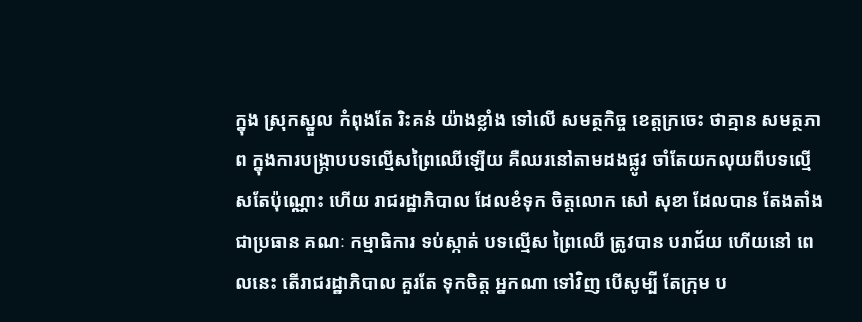ក្នុង ស្រុកស្នួល កំពុងតែ រិះគន់ យ៉ាងខ្លាំង ទៅលើ សមត្ថកិច្ច ខេត្តក្រចេះ ថាគ្មាន សមត្ថភាព ក្នុងការបង្ក្រាបបទល្មើសព្រៃឈើឡើយ គឺឈរនៅតាមដងផ្លូវ ចាំតែយកលុយពីបទល្មើសតែប៉ុណ្ណោះ ហើយ រាជរដ្ឋាភិបាល ដែលខំទុក ចិត្តលោក សៅ សុខា ដែលបាន តែងតាំង ជាប្រធាន គណៈ កម្មាធិការ ទប់ស្កាត់ បទល្មើស ព្រៃឈើ ត្រូវបាន បរាជ័យ ហើយនៅ ពេលនេះ តើរាជរដ្ឋាភិបាល គួរតែ ទុកចិត្ត អ្នកណា ទៅវិញ បើសូម្បី តែក្រុម ប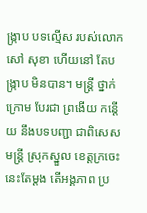ង្ក្រាប បទល្មើស របស់លោក សៅ សុខា ហើយនៅ តែបង្ក្រាប មិនបាន។ មន្ត្រី ថ្នាក់ក្រោម បែរជា ព្រងើយ កន្តើយ នឹងបទបញ្ជា ជាពិសេស មន្ត្រី ស្រុកស្នួល ខេត្តក្រចេះ នេះតែម្តង តើអង្គភាព ប្រ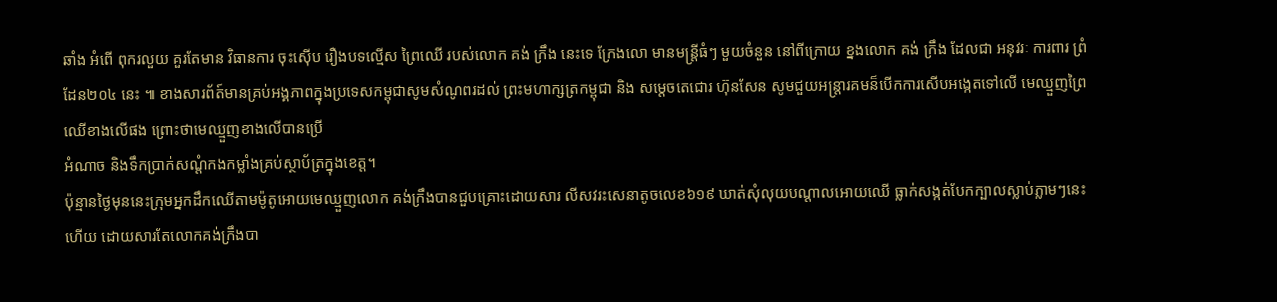ឆាំង អំពើ ពុករលួយ គួរតែមាន វិធានការ ចុះស៊ើប រឿងបទល្មើស ព្រៃឈើ របស់លោក គង់ ក្រឹង នេះទេ ក្រែងលោ មានមន្ត្រីធំៗ មួយចំនួន នៅពីក្រោយ ខ្នងលោក គង់ ក្រឹង ដែលជា អនុវរៈ ការពារ ព្រំដែន២០៤ នេះ ៕ ខាងសារព័ត៍មានគ្រប់អង្គភាពក្នុងប្រទេសកម្ពុជាសូមសំណូពរដល់ ព្រះមហាក្សត្រកម្ពុជា និង សម្ដេចតេជោរ ហ៊ុនសែន សូមជួយអន្ត្រារគមន៏បេីកការសេីបអង្កេតទៅលើ មេឈ្មួញព្រៃឈេីខាងលេីផង ព្រោះថាមេឈ្មួញខាងលើបានប្រើ
អំណាច និងទឹកប្រាក់សណ្ដំកងកម្លាំងគ្រប់ស្ថាប័ត្រក្នុងខេត្ត។
ប៉ុន្មានថ្ងៃមុននេះក្រុមអ្នកដឹកឈើតាមម៉ូតូអោយមេឈ្មួញលោក គង់ក្រឹងបានជួបគ្រោះដោយសារ លីសវរះសេនាតូចលេខ៦១៩ ឃាត់សុំលុយបណ្ដាលអោយឈើ ធ្លាក់សង្កត់បែកក្បាលស្លាប់ភ្លាមៗនេះហើយ ដោយសារតែលោកគង់ក្រឹងបា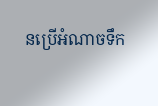នប្រើអំណាចទឹក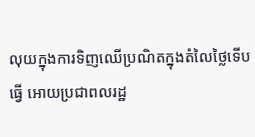លុយក្នុងការទិញឈើប្រណិតក្នុងតំលៃថ្លៃទើបធ្វើ អោយប្រជាពលរដ្ឋ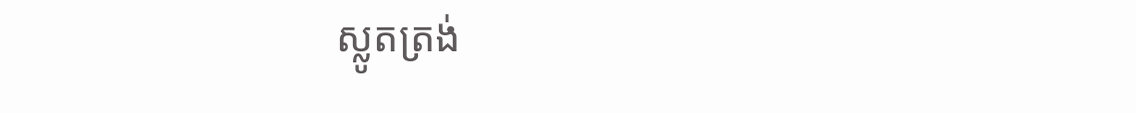ស្លូតត្រង់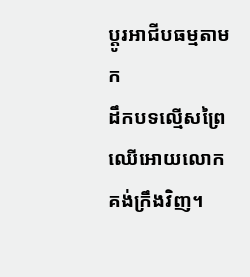ប្ដូរអាជីបធម្មតាមក
ដឹកបទល្មើសព្រៃឈើអោយលោកគង់ក្រឹងវិញ។